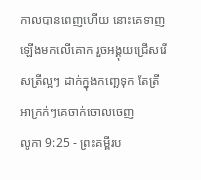កាលបានពេញហើយ នោះគេទាញឡើងមកលើគោក រួចអង្គុយជ្រើសរើសត្រីល្អៗ ដាក់ក្នុងកញ្ឆេទុក តែត្រីអាក្រក់ៗគេចាក់ចោលចេញ
លូកា 9:25 - ព្រះគម្ពីរប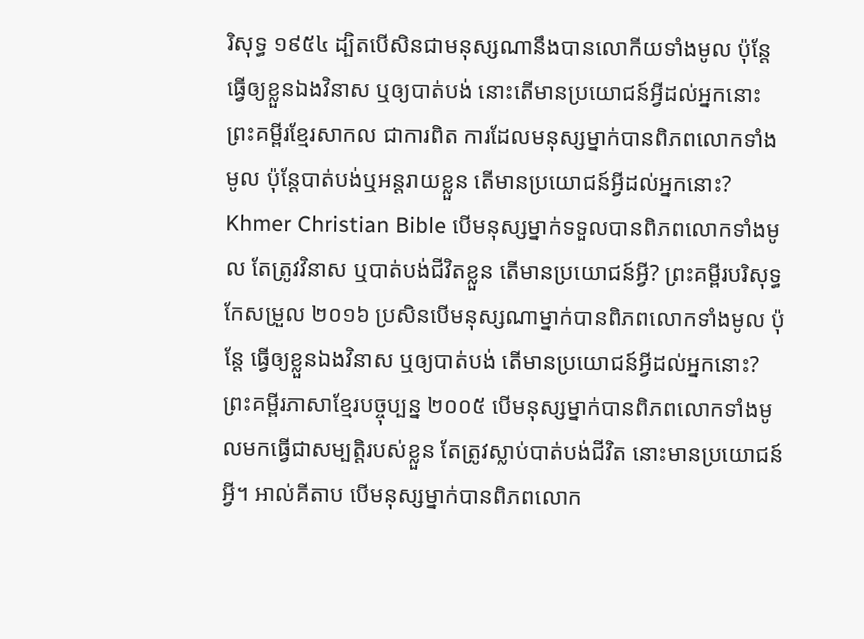រិសុទ្ធ ១៩៥៤ ដ្បិតបើសិនជាមនុស្សណានឹងបានលោកីយទាំងមូល ប៉ុន្តែធ្វើឲ្យខ្លួនឯងវិនាស ឬឲ្យបាត់បង់ នោះតើមានប្រយោជន៍អ្វីដល់អ្នកនោះ ព្រះគម្ពីរខ្មែរសាកល ជាការពិត ការដែលមនុស្សម្នាក់បានពិភពលោកទាំងមូល ប៉ុន្តែបាត់បង់ឬអន្តរាយខ្លួន តើមានប្រយោជន៍អ្វីដល់អ្នកនោះ? Khmer Christian Bible បើមនុស្សម្នាក់ទទួលបានពិភពលោកទាំងមូល តែត្រូវវិនាស ឬបាត់បង់ជីវិតខ្លួន តើមានប្រយោជន៍អ្វី? ព្រះគម្ពីរបរិសុទ្ធកែសម្រួល ២០១៦ ប្រសិនបើមនុស្សណាម្នាក់បានពិភពលោកទាំងមូល ប៉ុន្តែ ធ្វើឲ្យខ្លួនឯងវិនាស ឬឲ្យបាត់បង់ តើមានប្រយោជន៍អ្វីដល់អ្នកនោះ? ព្រះគម្ពីរភាសាខ្មែរបច្ចុប្បន្ន ២០០៥ បើមនុស្សម្នាក់បានពិភពលោកទាំងមូលមកធ្វើជាសម្បត្តិរបស់ខ្លួន តែត្រូវស្លាប់បាត់បង់ជីវិត នោះមានប្រយោជន៍អ្វី។ អាល់គីតាប បើមនុស្សម្នាក់បានពិភពលោក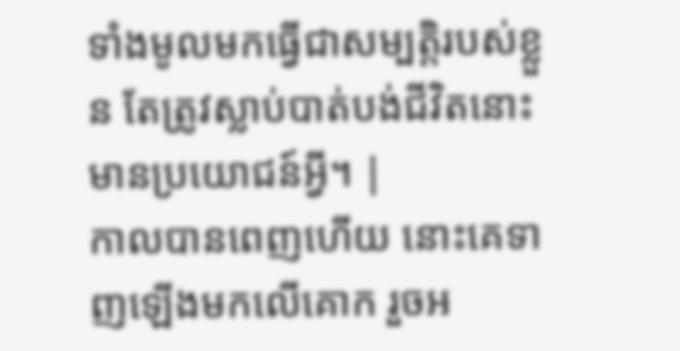ទាំងមូលមកធ្វើជាសម្បត្តិរបស់ខ្លួន តែត្រូវស្លាប់បាត់បង់ជីវិតនោះមានប្រយោជន៍អ្វី។ |
កាលបានពេញហើយ នោះគេទាញឡើងមកលើគោក រួចអ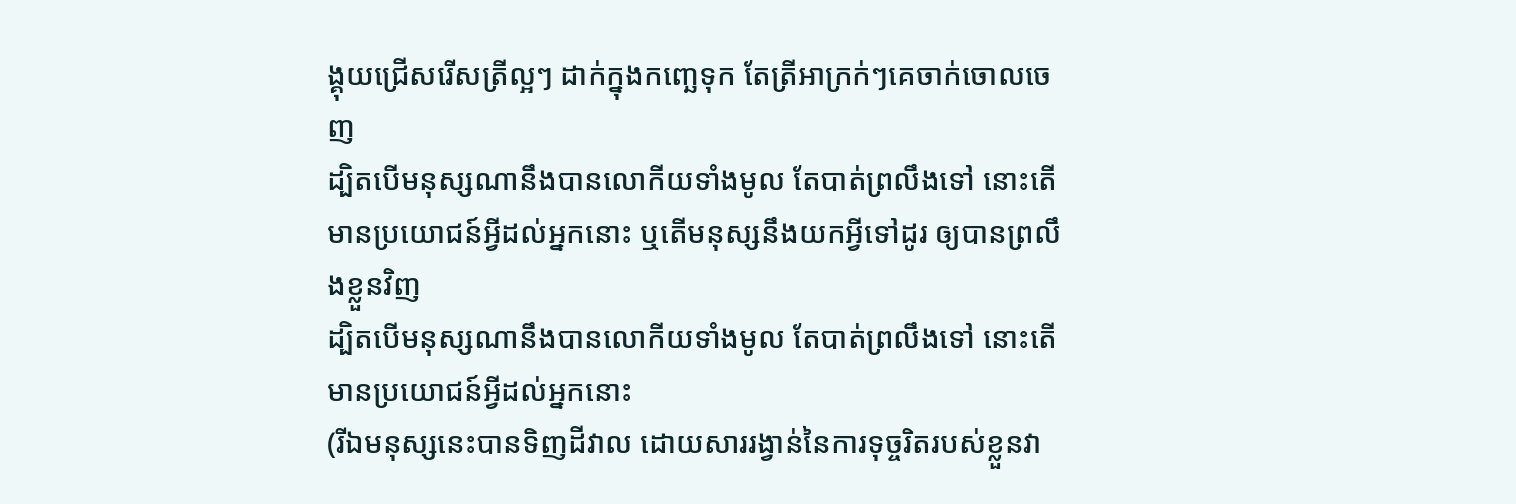ង្គុយជ្រើសរើសត្រីល្អៗ ដាក់ក្នុងកញ្ឆេទុក តែត្រីអាក្រក់ៗគេចាក់ចោលចេញ
ដ្បិតបើមនុស្សណានឹងបានលោកីយទាំងមូល តែបាត់ព្រលឹងទៅ នោះតើមានប្រយោជន៍អ្វីដល់អ្នកនោះ ឬតើមនុស្សនឹងយកអ្វីទៅដូរ ឲ្យបានព្រលឹងខ្លួនវិញ
ដ្បិតបើមនុស្សណានឹងបានលោកីយទាំងមូល តែបាត់ព្រលឹងទៅ នោះតើមានប្រយោជន៍អ្វីដល់អ្នកនោះ
(រីឯមនុស្សនេះបានទិញដីវាល ដោយសាររង្វាន់នៃការទុច្ចរិតរបស់ខ្លួនវា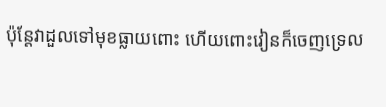ប៉ុន្តែវាដួលទៅមុខធ្លាយពោះ ហើយពោះវៀនក៏ចេញទ្រេល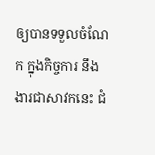ឲ្យបានទទួលចំណែក ក្នុងកិច្ចការ នឹងងារជាសាវកនេះ ជំ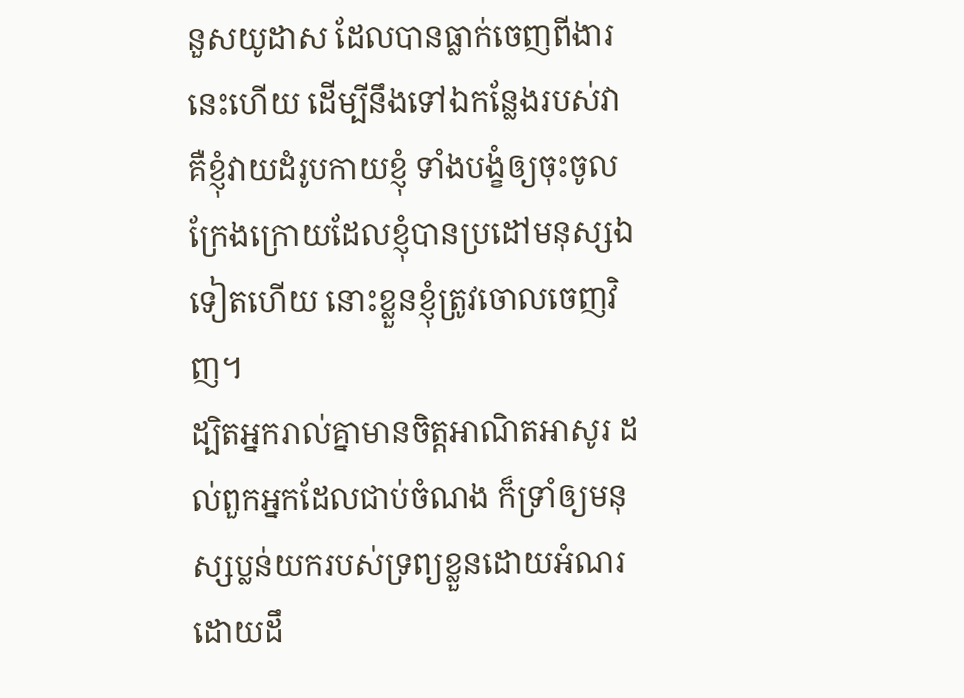នួសយូដាស ដែលបានធ្លាក់ចេញពីងារនេះហើយ ដើម្បីនឹងទៅឯកន្លែងរបស់វា
គឺខ្ញុំវាយដំរូបកាយខ្ញុំ ទាំងបង្ខំឲ្យចុះចូល ក្រែងក្រោយដែលខ្ញុំបានប្រដៅមនុស្សឯទៀតហើយ នោះខ្លួនខ្ញុំត្រូវចោលចេញវិញ។
ដ្បិតអ្នករាល់គ្នាមានចិត្តអាណិតអាសូរ ដល់ពួកអ្នកដែលជាប់ចំណង ក៏ទ្រាំឲ្យមនុស្សប្លន់យករបស់ទ្រព្យខ្លួនដោយអំណរ ដោយដឹ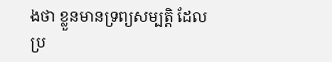ងថា ខ្លួនមានទ្រព្យសម្បត្តិ ដែលប្រ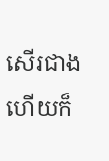សើរជាង ហើយក៏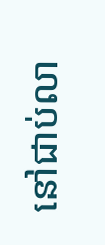នៅជាប់លា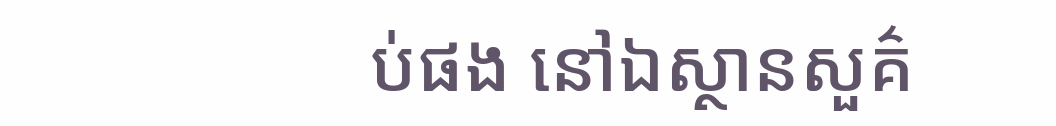ប់ផង នៅឯស្ថានសួគ៌